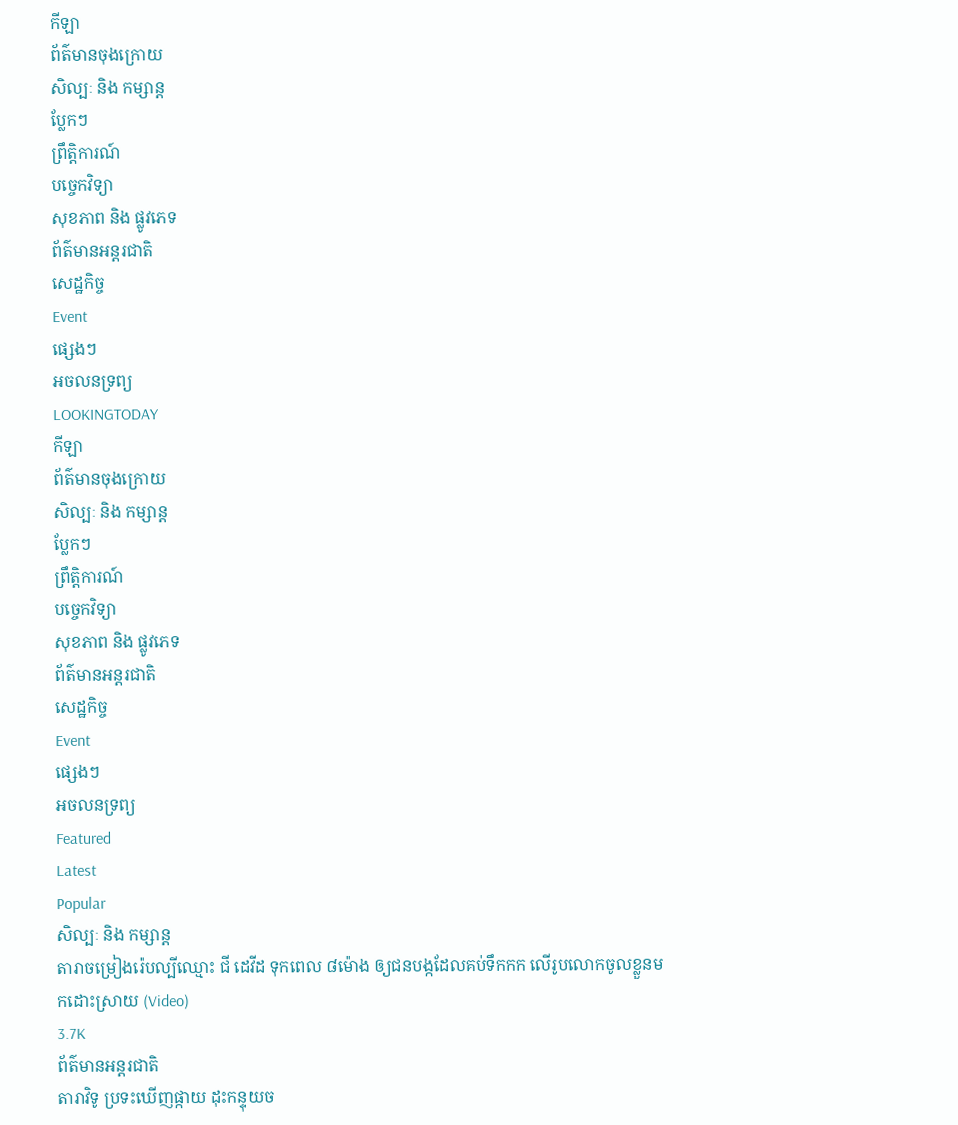កីឡា
ព័ត៌មានចុងក្រោយ
សិល្បៈ និង កម្សាន្ត
ប្លែកៗ
ព្រឹត្តិការណ៍
បច្ចេកវិទ្យា
សុខភាព និង ផ្លូវភេទ
ព័ត៌មានអន្តរជាតិ
សេដ្ឋកិច្ច
Event
ផ្សេងៗ
អចលនទ្រព្យ
LOOKINGTODAY
កីឡា
ព័ត៌មានចុងក្រោយ
សិល្បៈ និង កម្សាន្ត
ប្លែកៗ
ព្រឹត្តិការណ៍
បច្ចេកវិទ្យា
សុខភាព និង ផ្លូវភេទ
ព័ត៌មានអន្តរជាតិ
សេដ្ឋកិច្ច
Event
ផ្សេងៗ
អចលនទ្រព្យ
Featured
Latest
Popular
សិល្បៈ និង កម្សាន្ត
តារាចម្រៀងរ៉េបល្បីឈ្មោះ ជី ដេវីដ ទុកពេល ៨ម៉ោង ឲ្យជនបង្កដែលគប់ទឹកកក លើរូបលោកចូលខ្លួនមកដោះស្រាយ (Video)
3.7K
ព័ត៌មានអន្តរជាតិ
តារាវិទូ ប្រទះឃើញផ្កាយ ដុះកន្ទុយច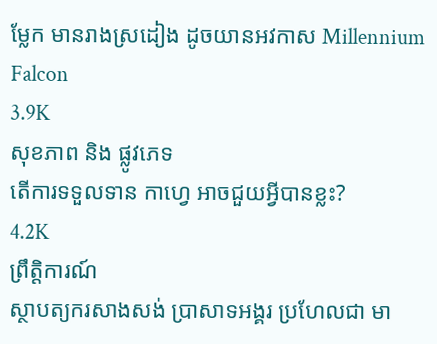ម្លែក មានរាងស្រដៀង ដូចយានអវកាស Millennium Falcon
3.9K
សុខភាព និង ផ្លូវភេទ
តើការទទួលទាន កាហ្វេ អាចជួយអ្វីបានខ្លះ?
4.2K
ព្រឹត្តិការណ៍
ស្ថាបត្យករសាងសង់ ប្រាសាទអង្គរ ប្រហែលជា មា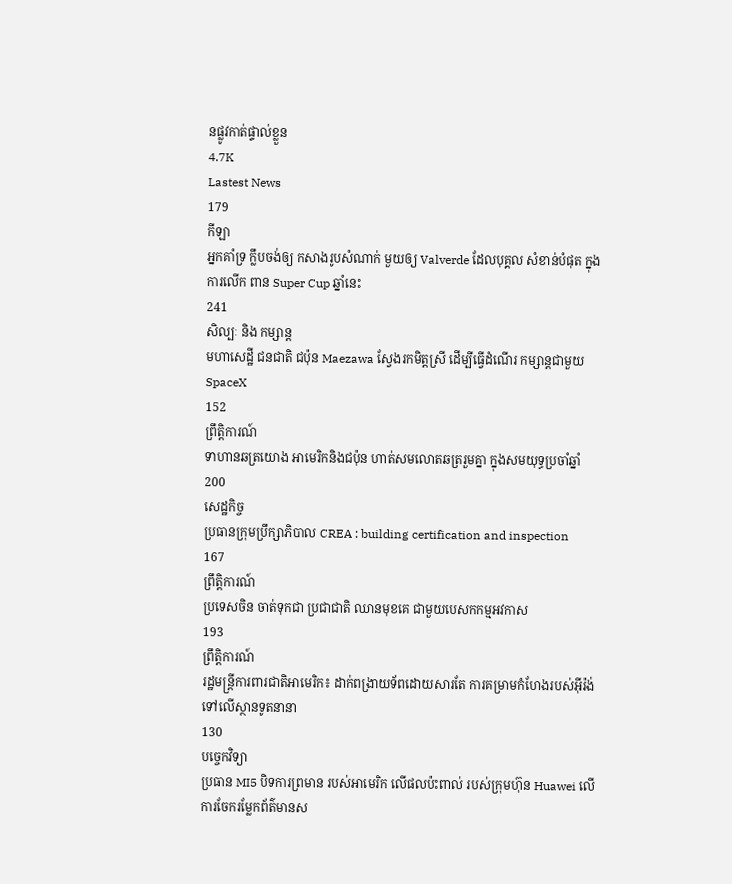នផ្លូវកាត់ផ្ទាល់ខ្លួន
4.7K
Lastest News
179
កីឡា
អ្នកគាំទ្រ ក្លឹបចង់ឲ្យ កសាងរូបសំណាក់ មួយឲ្យ Valverde ដែលបុគ្គល សំខាន់បំផុត ក្នុងការលើក ពាន Super Cup ឆ្នាំនេះ
241
សិល្បៈ និង កម្សាន្ត
មហាសេដ្ឋី ជនជាតិ ជប៉ុន Maezawa ស្វែងរកមិត្តស្រី ដើម្បីធ្វើដំណើរ កម្សាន្តជាមួយ SpaceX
152
ព្រឹត្តិការណ៍
ទាហានឆត្រយោង អាមេរិកនិងជប៉ុន ហាត់សមលោតឆត្ររួមគ្នា ក្នុងសមយុទ្ធប្រចាំឆ្នាំ
200
សេដ្ឋកិច្ច
ប្រធានក្រុមប្រឹក្សាភិបាល CREA : building certification and inspection
167
ព្រឹត្តិការណ៍
ប្រទេសចិន ចាត់ទុកជា ប្រជាជាតិ ឈានមុខគេ ជាមួយបេសកកម្មអវកាស
193
ព្រឹត្តិការណ៍
រដ្ឋមន្ត្រីការពារជាតិអាមេរិក៖ ដាក់ពង្រាយទ័ពដោយសារតែ ការគម្រាមកំហែងរបស់អ៊ីរ៉ង់ ទៅលើស្ថានទូតនានា
130
បច្ចេកវិទ្យា
ប្រធាន MI5 បិទការព្រមាន របស់អាមេរិក លើផលប៉ះពាល់ របស់ក្រុមហ៊ុន Huawei លើការចែករម្លែកព័ត៌មានស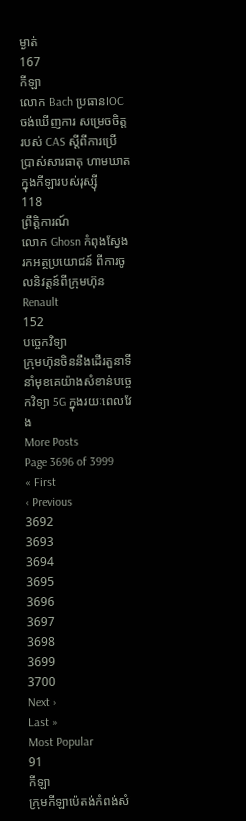ម្ងាត់
167
កីឡា
លោក Bach ប្រធានIOCចង់ឃើញការ សម្រេចចិត្តរបស់ CAS ស្តីពីការប្រើប្រាស់សារធាតុ ហាមឃាតក្នុងកីឡារបស់រុស្ស៊ី
118
ព្រឹត្តិការណ៍
លោក Ghosn កំពុងស្វែងរកអត្ថប្រយោជន៍ ពីការចូលនិវត្តន៍ពីក្រុមហ៊ុន Renault
152
បច្ចេកវិទ្យា
ក្រុមហ៊ុនចិននឹងដើរតួនាទី នាំមុខគេយ៉ាងសំខាន់បច្ចេកវិទ្យា 5G ក្នុងរយៈពេលវែង
More Posts
Page 3696 of 3999
« First
‹ Previous
3692
3693
3694
3695
3696
3697
3698
3699
3700
Next ›
Last »
Most Popular
91
កីឡា
ក្រុមកីឡាប៉េតង់កំពង់សំ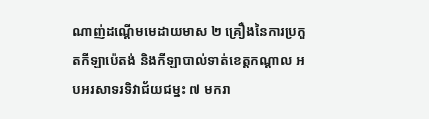ណាញ់ដណ្តើមមេដាយមាស ២ គ្រឿងនៃការប្រកួតកីឡាប៉េតង់ និងកីឡាបាល់ទាត់ខេត្តកណ្តាល អបអរសាទរទិវាជ័យជម្នះ ៧ មករា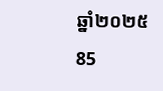ឆ្នាំ២០២៥
85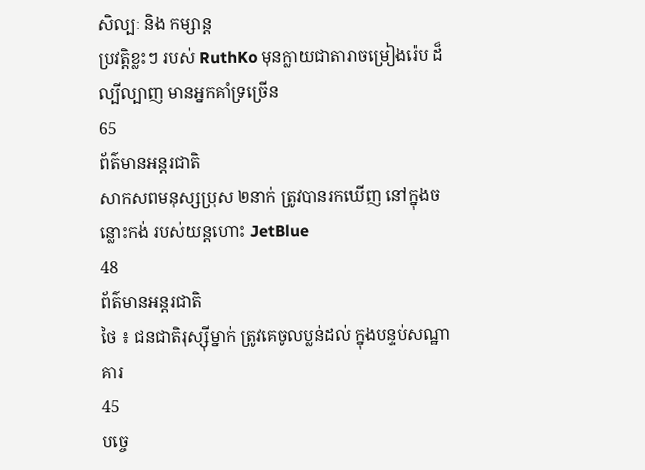សិល្បៈ និង កម្សាន្ត
ប្រវត្តិខ្លះៗ របស់ RuthKo មុនក្លាយជាតារាចម្រៀងរ៉េប ដ៏ល្បីល្បាញ មានអ្នកគាំទ្រច្រើន
65
ព័ត៌មានអន្តរជាតិ
សាកសពមនុស្សប្រុស ២នាក់ ត្រូវបានរកឃើញ នៅក្នុងចន្លោះកង់ របស់យន្តហោះ JetBlue
48
ព័ត៌មានអន្តរជាតិ
ថៃ ៖ ជនជាតិរុស្ស៊ីម្នាក់ ត្រូវគេចូលប្លន់ដល់ ក្នុងបន្ទប់សណ្ឋាគារ
45
បច្ចេ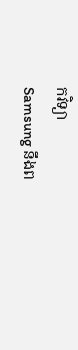កវិទ្យា
Samsung នឹងព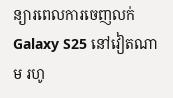ន្យារពេលការចេញលក់ Galaxy S25 នៅវៀតណាម រហូ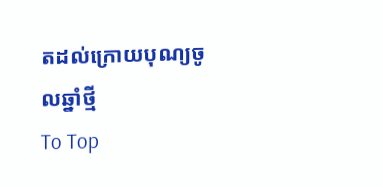តដល់ក្រោយបុណ្យចូលឆ្នាំថ្មី
To Top